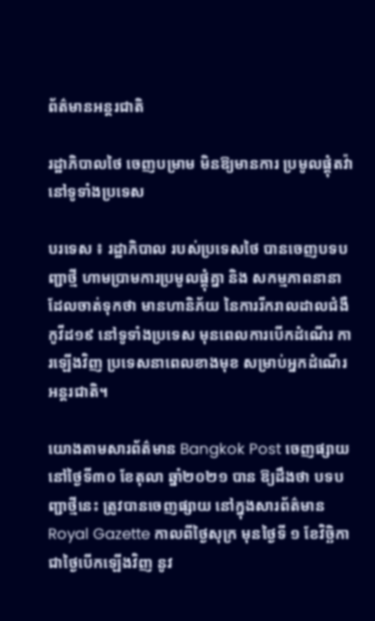ព័ត៌មានអន្តរជាតិ

រដ្ឋាភិបាលថៃ ចេញបម្រាម មិនឱ្យមានការ ប្រមូលផ្តុំតវ៉ា នៅទូទាំងប្រទេស

បរទេស ៖ រដ្ឋាភិបាល របស់ប្រទេសថៃ បានចេញបទបញ្ជាថ្មី ហាមប្រាមការប្រមូលផ្តុំគ្នា និង សកម្មភាពនានា ដែលចាត់ទុកថា មានហានិភ័យ នៃការរីករាលដាលជំងឺកូវីដ១៩ នៅទូទាំងប្រទេស មុនពេលការបើកដំណើរ ការឡើងវិញ ប្រទេសនាពេលខាងមុខ សម្រាប់អ្នកដំណើរអន្តរជាតិ។

យោងតាមសារព័ត៌មាន Bangkok Post ចេញផ្សាយនៅថ្ងៃទី៣០ ខែតុលា ឆ្នាំ២០២១ បាន ឱ្យដឹងថា បទបញ្ជាថ្មីនេះ ត្រូវបានចេញផ្សាយ នៅក្នុងសារព័ត៌មាន Royal Gazette កាលពីថ្ងៃសុក្រ មុនថ្ងៃទី ១ ខែវិច្ឆិកា ជាថ្ងៃបើកឡើងវិញ នូវ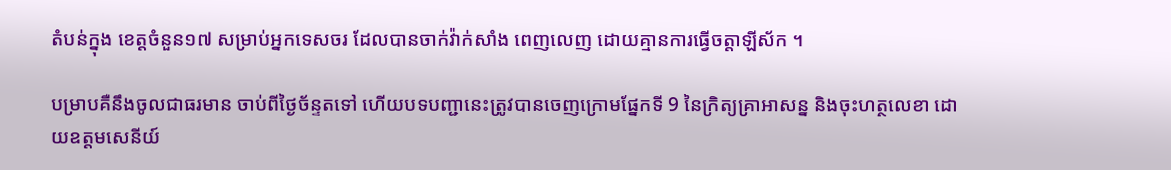តំបន់ក្នុង ខេត្តចំនួន១៧ សម្រាប់អ្នកទេសចរ ដែលបានចាក់វ៉ាក់សាំង ពេញលេញ ដោយគ្មានការធ្វើចត្តាឡីស័ក ។

បម្រាបគឺនឹងចូលជាធរមាន ចាប់ពីថ្ងៃច័ន្ទតទៅ ហើយបទបញ្ជានេះត្រូវបានចេញក្រោមផ្នែកទី 9 នៃក្រិត្យគ្រាអាសន្ន និងចុះហត្ថលេខា ដោយឧត្តមសេនីយ៍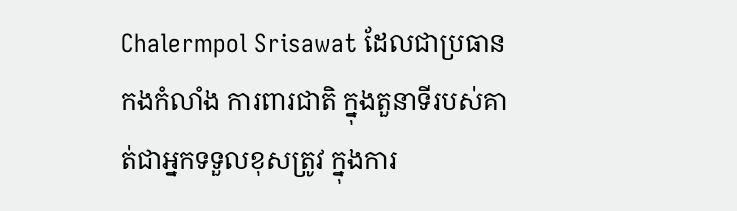Chalermpol Srisawat ដែលជាប្រធានកងកំលាំង ការពារជាតិ ក្នុងតួនាទីរបស់គាត់ជាអ្នកទទួលខុសត្រូវ ក្នុងការ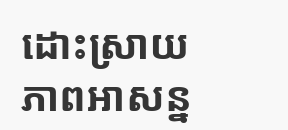ដោះស្រាយភាពអាសន្ន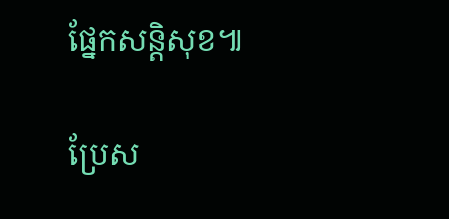ផ្នែកសន្តិសុខ៕

ប្រែស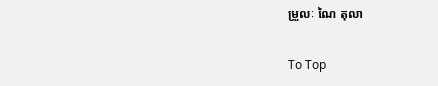ម្រួលៈ ណៃ តុលា

To Top